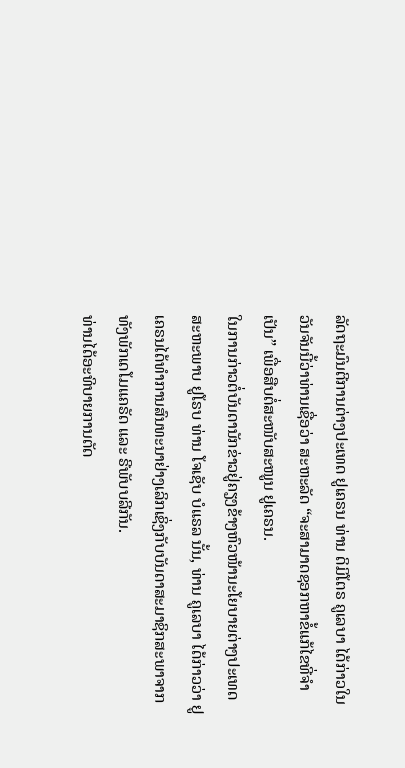ລັດຖະມົນຕີການຕ່າງປະເທດ ຢູເຄຣນ ທ່ານ ດິມິໂຕຣ ຄູເລບາ ໄດ້ກ່າວໃນວັນຈັນນີ້ວ່າທ່ານເຊື່ອວ່າ ສະຫະລັດ “ຈະສາມາດຊອກຫາຂໍ້ແກ້ໄຂທີ່ຈຳເປັນ” ເພື່ອສືບຕໍ່ສະໜັບສະໜູນ ຢູເຄຣນ.
ໃນການກ່າວຕໍ່ບັນດານັກຂ່າວຢູ່ຄຽງຂ້າງຫົວໜ້ານະໂຍບາຍຕ່າງປະເທດສະຫະພາບ ຢູໂຣບ ທ່ານ ໂຈເຊັບ ບໍແຣລ ນັ້ນ, ທ່ານ ຄູເລບາ ໄດ້ກ່າວວ່າ ຢູເຄຣນໄດ້ທຳການສົນທະນາຢ່າງເລິກເຊິ່ງກັບບັນດາສະມາຊິກສະພາຈາກທັງພັກເດໂມແຄຣັດ ແລະ ຣີພັບບລີກັນ.
ທ່ານໄດ້ອະທິບາຍການຕັດ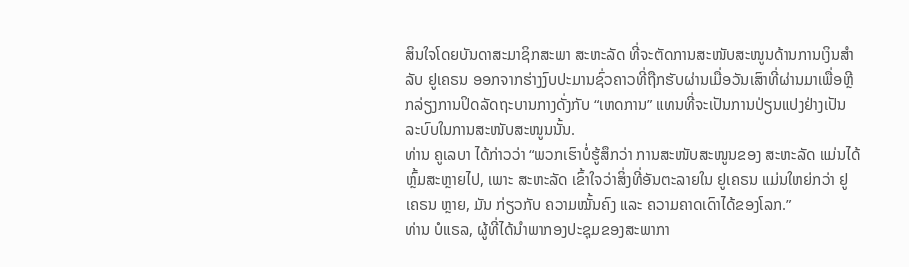ສິນໃຈໂດຍບັນດາສະມາຊິກສະພາ ສະຫະລັດ ທີ່ຈະຕັດການສະໜັບສະໜູນດ້ານການເງິນສຳລັບ ຢູເຄຣນ ອອກຈາກຮ່າງງົບປະມານຊົ່ວຄາວທີ່ຖືກຮັບຜ່ານເມື່ອວັນເສົາທີ່ຜ່ານມາເພື່ອຫຼີກລ່ຽງການປິດລັດຖະບານກາງດັ່ງກັບ “ເຫດການ” ແທນທີ່ຈະເປັນການປ່ຽນແປງຢ່າງເປັນລະບົບໃນການສະໜັບສະໜູນນັ້ນ.
ທ່ານ ຄູເລບາ ໄດ້ກ່າວວ່າ “ພວກເຮົາບໍ່ຮູ້ສຶກວ່າ ການສະໜັບສະໜູນຂອງ ສະຫະລັດ ແມ່ນໄດ້ຫຼົ້ມສະຫຼາຍໄປ, ເພາະ ສະຫະລັດ ເຂົ້າໃຈວ່າສິ່ງທີ່ອັນຕະລາຍໃນ ຢູເຄຣນ ແມ່ນໃຫຍ່ກວ່າ ຢູເຄຣນ ຫຼາຍ, ມັນ ກ່ຽວກັບ ຄວາມໝັ້ນຄົງ ແລະ ຄວາມຄາດເດົາໄດ້ຂອງໂລກ.”
ທ່ານ ບໍແຣລ, ຜູ້ທີ່ໄດ້ນຳພາກອງປະຊຸມຂອງສະພາກາ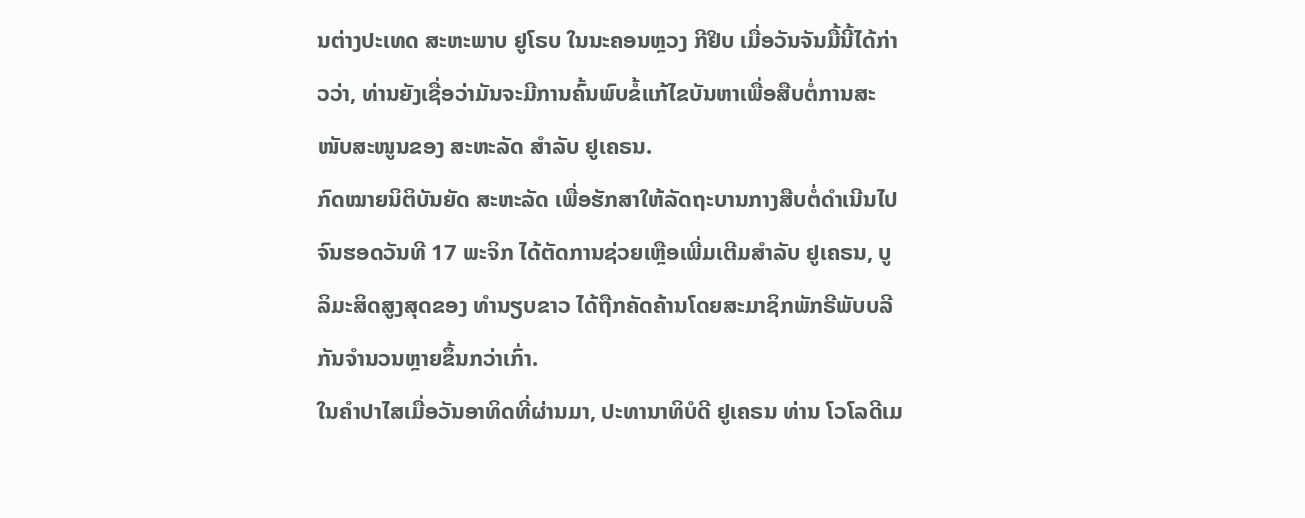ນຕ່າງປະເທດ ສະຫະພາບ ຢູໂຣບ ໃນນະຄອນຫຼວງ ກີຢິບ ເມື່ອວັນຈັນມື້ນີ້ໄດ້ກ່າວວ່າ, ທ່ານຍັງເຊື່ອວ່າມັນຈະມີການຄົ້ນພົບຂໍ້ແກ້ໄຂບັນຫາເພື່ອສືບຕໍ່ການສະໜັບສະໜູນຂອງ ສະຫະລັດ ສຳລັບ ຢູເຄຣນ.
ກົດໝາຍນິຕິບັນຍັດ ສະຫະລັດ ເພື່ອຮັກສາໃຫ້ລັດຖະບານກາງສືບຕໍ່ດຳເນີນໄປຈົນຮອດວັນທີ 17 ພະຈິກ ໄດ້ຕັດການຊ່ວຍເຫຼືອເພີ່ມເຕີມສຳລັບ ຢູເຄຣນ, ບູລິມະສິດສູງສຸດຂອງ ທຳນຽບຂາວ ໄດ້ຖືກຄັດຄ້ານໂດຍສະມາຊິກພັກຣີພັບບລີກັນຈຳນວນຫຼາຍຂຶ້ນກວ່າເກົ່າ.
ໃນຄຳປາໄສເມື່ອວັນອາທິດທີ່ຜ່ານມາ, ປະທານາທິບໍດີ ຢູເຄຣນ ທ່ານ ໂວໂລດີເມ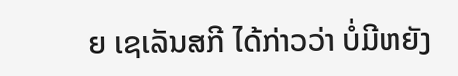ຍ ເຊເລັນສກີ ໄດ້ກ່າວວ່າ ບໍ່ມີຫຍັງ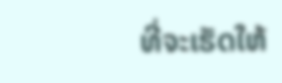ທີ່ຈະເຮັດໃຫ້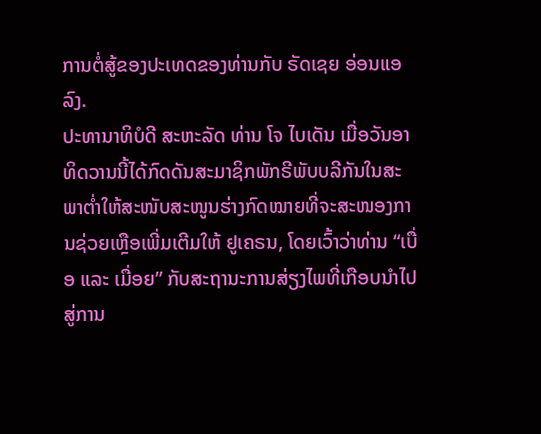ການຕໍ່ສູ້ຂອງປະເທດຂອງທ່ານກັບ ຣັດເຊຍ ອ່ອນແອລົງ.
ປະທານາທິບໍດີ ສະຫະລັດ ທ່ານ ໂຈ ໄບເດັນ ເມື່ອວັນອາທິດວານນີ້ໄດ້ກົດດັນສະມາຊິກພັກຣີພັບບລີກັນໃນສະພາຕ່ຳໃຫ້ສະໜັບສະໜູນຮ່າງກົດໝາຍທີ່ຈະສະໜອງການຊ່ວຍເຫຼືອເພີ່ມເຕີມໃຫ້ ຢູເຄຣນ, ໂດຍເວົ້າວ່າທ່ານ “ເບື່ອ ແລະ ເມື່ອຍ” ກັບສະຖານະການສ່ຽງໄພທີ່ເກືອບນຳໄປສູ່ການ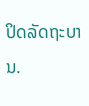ປິດລັດຖະບານ.